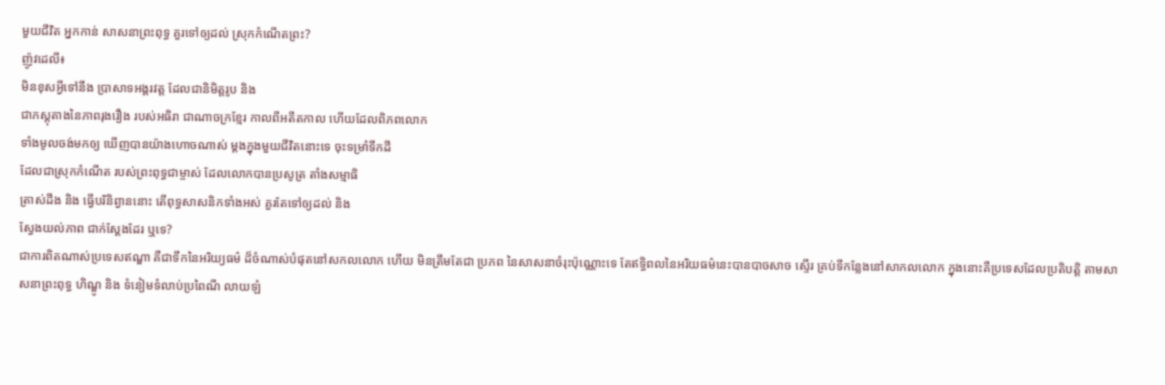មួយជីវិត អ្នកកាន់ សាសនាព្រះពុទ្ធ គួរទៅឲ្យដល់ ស្រុកកំណើតព្រះ?
ញ៉ូវដេលី៖
មិនខុសអ្វីទៅនឹង ប្រាសាទអង្គរវត្ត ដែលជានិមិត្តរូប និង
ជាភស្តុតាងនៃភាពរុងរឿង របស់អធិរា ជាណាចក្រខ្មែរ កាលពីអតីតកាល ហើយដែលពិភពលោក
ទាំងមូលចង់មកឲ្យ ឃើញបានយ៉ាងហោចណាស់ ម្តងក្នុងមួយជីវិតនោះទេ ចុះទម្រាំទឹកដី
ដែលជាស្រុកកំណើត របស់ព្រះពុទ្ធជាម្ចាស់ ដែលលោកបានប្រសូត្រ តាំងសម្មាធិ
ត្រាស់ដឹង និង ធ្វើបរិនិព្វាននោះ តើពុទ្ធសាសនិកទាំងអស់ គួរតែទៅឲ្យដល់ និង
ស្វែងយល់ភាព ជាក់ស្តែងដែរ ឬទេ?
ជាការពិតណាស់ប្រទេសឥណ្ឌា គឺជាទឹកនៃអរិយ្យធម៌ ដ៏ចំណាស់បំផុតនៅសកលលោក ហើយ មិនត្រឹមតែជា ប្រភព នៃសាសនាចំរុះប៉ុណ្ណោះទេ តែឥទ្ធិពលនៃអរិយធម៌នេះបានបាចសាច ស្ទើរ គ្រប់ទីកន្លែងនៅសាកលលោក ក្នុងនោះគឺប្រទេសដែលប្រតិបត្តិ តាមសាសនាព្រះពុទ្ធ ហិណ្ឌូ និង ទំនៀមទំលាប់ប្រពៃណី លាយឡំ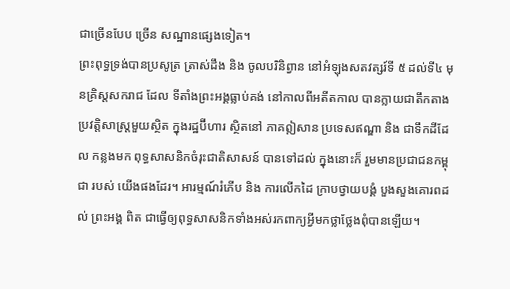ជាច្រើនបែប ច្រើន សណ្ឋានផ្សេងទៀត។
ព្រះពុទ្ធទ្រង់បានប្រសូត្រ ត្រាស់ដឹង និង ចូលបរិនិព្វាន នៅអំឡុងសតវត្សរ៍ទី ៥ ដល់ទី៤ មុនគ្រិស្តសករាជ ដែល ទីតាំងព្រះអង្គធ្លាប់គង់ នៅកាលពីអតីតកាល បានក្លាយជាតឹកតាង ប្រវត្តិសាស្ត្រមួយស្ថិត ក្នុងរដ្ឋប៊ីហារ ស្ថិតនៅ ភាគឦសាន ប្រទេសឥណ្ឌា និង ជាទឹកដីដែល កន្លងមក ពុទ្ធសាសនិកចំរុះជាតិសាសន៍ បានទៅដល់ ក្នុងនោះក៏ រួមមានប្រជាជនកម្ពុជា របស់ យើងផងដែរ។ អារម្មណ៍រំភើប និង ការលើកដៃ ក្រាបថ្វាយបង្គំ បួងសួងគោរពដល់ ព្រះអង្គ ពិត ជាធ្វើឲ្យពុទ្ធសាសនិកទាំងអស់រកពាក្យអ្វីមកថ្លាថ្លែងពុំបានឡើយ។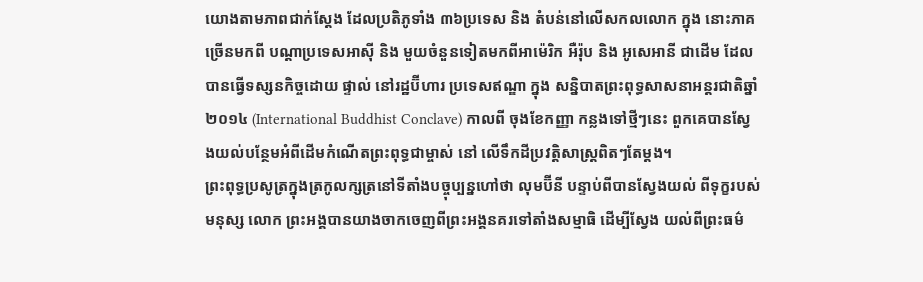យោងតាមភាពជាក់ស្តែង ដែលប្រតិភូទាំង ៣៦ប្រទេស និង តំបន់នៅលើសកលលោក ក្នុង នោះភាគច្រើនមកពី បណ្តាប្រទេសអាស៊ី និង មួយចំនួនទៀតមកពីអាម៉េរិក អឺរ៉ុប និង អូសេអានី ជាដើម ដែលបានធ្វើទស្សនកិច្ចដោយ ផ្ទាល់ នៅរដ្ឋប៊ីហារ ប្រទេសឥណ្ឌា ក្នុង សន្និបាតព្រះពុទ្ធសាសនាអន្តរជាតិឆ្នាំ ២០១៤ (International Buddhist Conclave) កាលពី ចុងខែកញ្ញា កន្លងទៅថ្មីៗនេះ ពួកគេបានស្វែងយល់បន្ថែមអំពីដើមកំណើតព្រះពុទ្ធជាម្ចាស់ នៅ លើទឹកដីប្រវត្តិសាស្ត្រពិតៗតែម្តង។
ព្រះពុទ្ធប្រសូត្រក្នុងត្រកូលក្សត្រនៅទីតាំងបច្ចុប្បន្នហៅថា លុមប៊ីនី បន្ទាប់ពីបានស្វែងយល់ ពីទុក្ខរបស់មនុស្ស លោក ព្រះអង្គបានយាងចាកចេញពីព្រះអង្គនគរទៅតាំងសម្មាធិ ដើម្បីស្វែង យល់ពីព្រះធម៌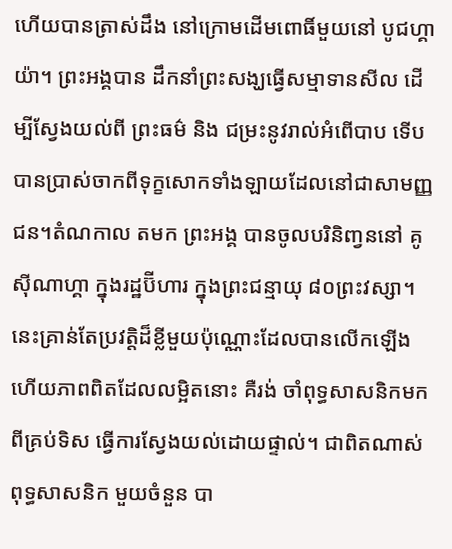ហើយបានត្រាស់ដឹង នៅក្រោមដើមពោធិ៍មួយនៅ បូជហ្គាយ៉ា។ ព្រះអង្គបាន ដឹកនាំព្រះសង្ឃធ្វើសម្មាទានសីល ដើម្បីស្វែងយល់ពី ព្រះធម៌ និង ជម្រះនូវរាល់អំពើបាប ទើប បានប្រាស់ចាកពីទុក្ខសោកទាំងឡាយដែលនៅជាសាមញ្ញជន។តំណកាល តមក ព្រះអង្គ បានចូលបរិនិញ្វននៅ គូស៊ីណាហ្គា ក្នុងរដ្ឋប៊ីហារ ក្នុងព្រះជន្មាយុ ៨០ព្រះវស្សា។
នេះគ្រាន់តែប្រវត្តិដ៏ខ្លីមួយប៉ុណ្ណោះដែលបានលើកឡើង ហើយភាពពិតដែលលម្អិតនោះ គឺរង់ ចាំពុទ្ធសាសនិកមក ពីគ្រប់ទិស ធ្វើការស្វែងយល់ដោយផ្ទាល់។ ជាពិតណាស់ ពុទ្ធសាសនិក មួយចំនួន បា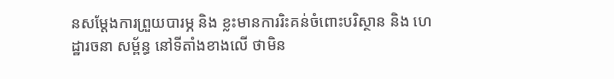នសម្តែងការព្រួយបារម្ភ និង ខ្លះមានការរិះគន់ចំពោះបរិស្ថាន និង ហេដ្ឋារចនា សម្ព័ន្ធ នៅទីតាំងខាងលើ ថាមិន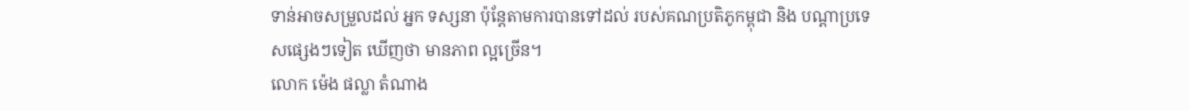ទាន់អាចសម្រួលដល់ អ្នក ទស្សនា ប៉ុន្តែតាមការបានទៅដល់ របស់គណប្រតិភូកម្ពុជា និង បណ្តាប្រទេសផ្សេងៗទៀត ឃើញថា មានភាព ល្អច្រើន។
លោក ម៉េង ផល្លា តំណាង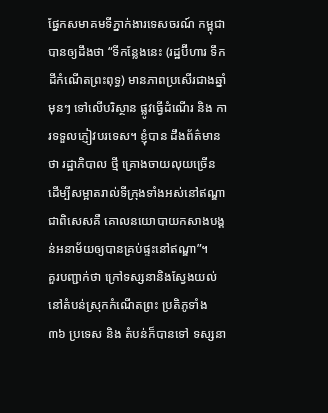ផ្នែកសមាគមទីភ្នាក់ងារទេសចរណ៍ កម្ពុជា បានឲ្យដឹងថា “ទីកន្លែងនេះ (រដ្ឋប៊ីហារ ទឹក ដីកំណើតព្រះពុទ្ធ) មានភាពប្រសើរជាងឆ្នាំមុនៗ ទៅលើបរិស្ថាន ផ្លូវធ្វើដំណើរ និង ការទទួលភ្ញៀវបរទេស។ ខ្ញុំបាន ដឹងព័ត៌មានថា រដ្ឋាភិបាល ថ្មី គ្រោងចាយលុយច្រើន ដើម្បីសម្អាតរាល់ទីក្រុងទាំងអស់នៅឥណ្ឌា ជាពិសេសគឺ គោលនយោបាយកសាងបង្គន់អនាម័យឲ្យបានគ្រប់ផ្ទះនៅឥណ្ឌា”។
គួរបញ្ជាក់ថា ក្រៅទស្សនានិងស្វែងយល់នៅតំបន់ស្រុកកំណើតព្រះ ប្រតិភូទាំង ៣៦ ប្រទេស និង តំបន់ក៏បានទៅ ទស្សនា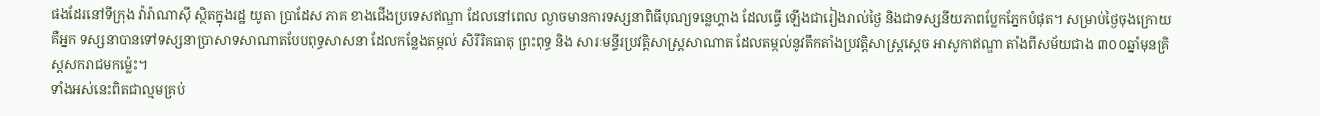ផងដែរនៅទីក្រុង វ៉ារ៉ាណាស៊ី ស្ថិតក្នុងរដ្ឋ យូតា ប្រាដែស ភាគ ខាងជើងប្រទេសឥណ្ឌា ដែលនៅពេល ល្ងាចមានការទស្សនាពិធីបុណ្យទន្លេហ្គាង ដែលធ្វើ ឡើងជារៀងរាល់ថ្ងៃ និងជាទស្សនីយភាពប្លែកភ្នែកបំផុត។ សម្រាប់ថ្ងៃចុងក្រោយ គឺអ្នក ទស្សនាបានទៅទស្សនាប្រាសាទសាណាតបែបពុទ្ធសាសនា ដែលកន្លែងតម្កល់ សិរីរិគធាតុ ព្រះពុទ្ធ និង សារៈមន្ទីរប្រវត្តិសាស្ត្រសាណាត ដែលតម្កល់នូវតឹកតាំងប្រវត្តិសាស្ត្រស្តេច អាសូកាឥណ្ឌា តាំងពីសម័យជាង ៣០០ឆ្នាំមុនគ្រិស្តសករាជមកម្ល៉េះ។
ទាំងអស់នេះពិតជាល្មមគ្រប់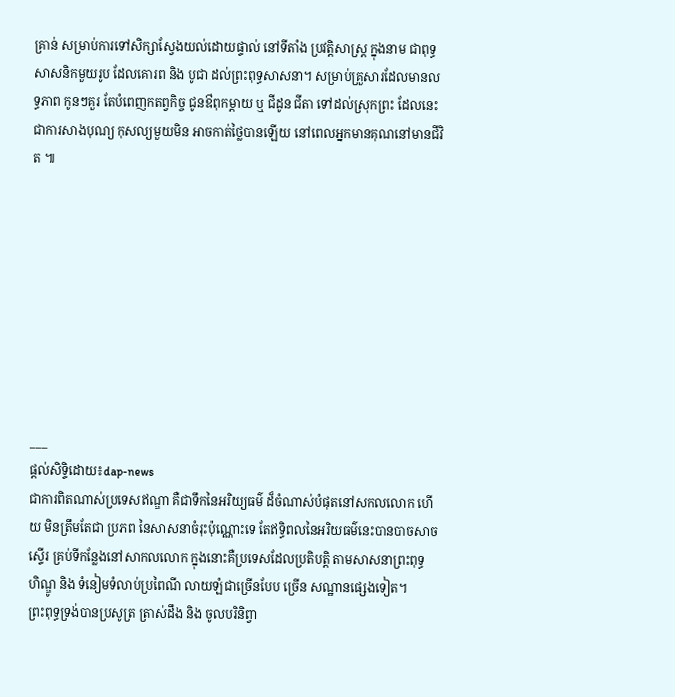គ្រាន់ សម្រាប់ការទៅសិក្សាស្វែងយល់ដោយផ្ទាល់ នៅទីតាំង ប្រវត្តិសាស្ត្រ ក្នុងនាម ជាពុទ្ធសាសនិកមួយរូប ដែលគោរព និង បូជា ដល់ព្រះពុទ្ធសាសនា។ សម្រាប់គ្រួសារដែលមានលទ្ធភាព កូនៗគួរ តែបំពេញកតព្វកិច្ច ជូនឳពុកម្តាយ ឬ ជីដូន ជីតា ទៅដល់ស្រុកព្រះ ដែលនេះជាការសាងបុណ្យ កុសល្យមួយមិន អាចកាត់ថ្លៃបានឡើយ នៅពេលអ្នកមានគុណនៅមានជីវិត ៕









___
ផ្តល់សិទ្ទិដោយ៖dap-news
ជាការពិតណាស់ប្រទេសឥណ្ឌា គឺជាទឹកនៃអរិយ្យធម៌ ដ៏ចំណាស់បំផុតនៅសកលលោក ហើយ មិនត្រឹមតែជា ប្រភព នៃសាសនាចំរុះប៉ុណ្ណោះទេ តែឥទ្ធិពលនៃអរិយធម៌នេះបានបាចសាច ស្ទើរ គ្រប់ទីកន្លែងនៅសាកលលោក ក្នុងនោះគឺប្រទេសដែលប្រតិបត្តិ តាមសាសនាព្រះពុទ្ធ ហិណ្ឌូ និង ទំនៀមទំលាប់ប្រពៃណី លាយឡំជាច្រើនបែប ច្រើន សណ្ឋានផ្សេងទៀត។
ព្រះពុទ្ធទ្រង់បានប្រសូត្រ ត្រាស់ដឹង និង ចូលបរិនិព្វា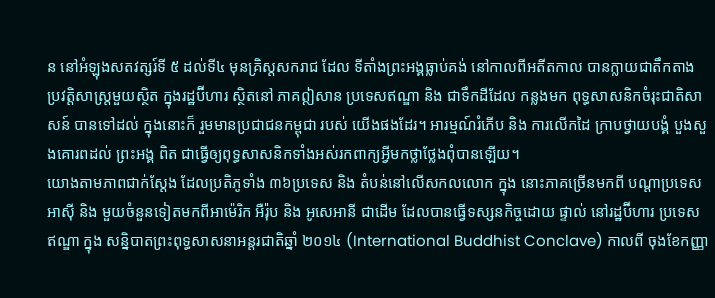ន នៅអំឡុងសតវត្សរ៍ទី ៥ ដល់ទី៤ មុនគ្រិស្តសករាជ ដែល ទីតាំងព្រះអង្គធ្លាប់គង់ នៅកាលពីអតីតកាល បានក្លាយជាតឹកតាង ប្រវត្តិសាស្ត្រមួយស្ថិត ក្នុងរដ្ឋប៊ីហារ ស្ថិតនៅ ភាគឦសាន ប្រទេសឥណ្ឌា និង ជាទឹកដីដែល កន្លងមក ពុទ្ធសាសនិកចំរុះជាតិសាសន៍ បានទៅដល់ ក្នុងនោះក៏ រួមមានប្រជាជនកម្ពុជា របស់ យើងផងដែរ។ អារម្មណ៍រំភើប និង ការលើកដៃ ក្រាបថ្វាយបង្គំ បួងសួងគោរពដល់ ព្រះអង្គ ពិត ជាធ្វើឲ្យពុទ្ធសាសនិកទាំងអស់រកពាក្យអ្វីមកថ្លាថ្លែងពុំបានឡើយ។
យោងតាមភាពជាក់ស្តែង ដែលប្រតិភូទាំង ៣៦ប្រទេស និង តំបន់នៅលើសកលលោក ក្នុង នោះភាគច្រើនមកពី បណ្តាប្រទេសអាស៊ី និង មួយចំនួនទៀតមកពីអាម៉េរិក អឺរ៉ុប និង អូសេអានី ជាដើម ដែលបានធ្វើទស្សនកិច្ចដោយ ផ្ទាល់ នៅរដ្ឋប៊ីហារ ប្រទេសឥណ្ឌា ក្នុង សន្និបាតព្រះពុទ្ធសាសនាអន្តរជាតិឆ្នាំ ២០១៤ (International Buddhist Conclave) កាលពី ចុងខែកញ្ញា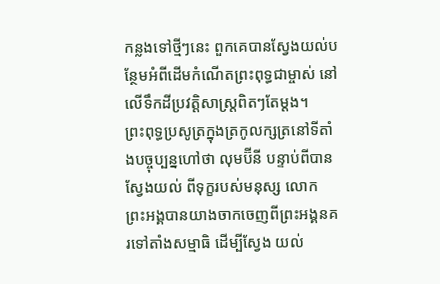កន្លងទៅថ្មីៗនេះ ពួកគេបានស្វែងយល់បន្ថែមអំពីដើមកំណើតព្រះពុទ្ធជាម្ចាស់ នៅ លើទឹកដីប្រវត្តិសាស្ត្រពិតៗតែម្តង។
ព្រះពុទ្ធប្រសូត្រក្នុងត្រកូលក្សត្រនៅទីតាំងបច្ចុប្បន្នហៅថា លុមប៊ីនី បន្ទាប់ពីបានស្វែងយល់ ពីទុក្ខរបស់មនុស្ស លោក ព្រះអង្គបានយាងចាកចេញពីព្រះអង្គនគរទៅតាំងសម្មាធិ ដើម្បីស្វែង យល់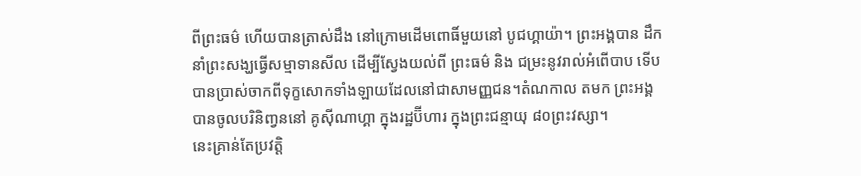ពីព្រះធម៌ ហើយបានត្រាស់ដឹង នៅក្រោមដើមពោធិ៍មួយនៅ បូជហ្គាយ៉ា។ ព្រះអង្គបាន ដឹកនាំព្រះសង្ឃធ្វើសម្មាទានសីល ដើម្បីស្វែងយល់ពី ព្រះធម៌ និង ជម្រះនូវរាល់អំពើបាប ទើប បានប្រាស់ចាកពីទុក្ខសោកទាំងឡាយដែលនៅជាសាមញ្ញជន។តំណកាល តមក ព្រះអង្គ បានចូលបរិនិញ្វននៅ គូស៊ីណាហ្គា ក្នុងរដ្ឋប៊ីហារ ក្នុងព្រះជន្មាយុ ៨០ព្រះវស្សា។
នេះគ្រាន់តែប្រវត្តិ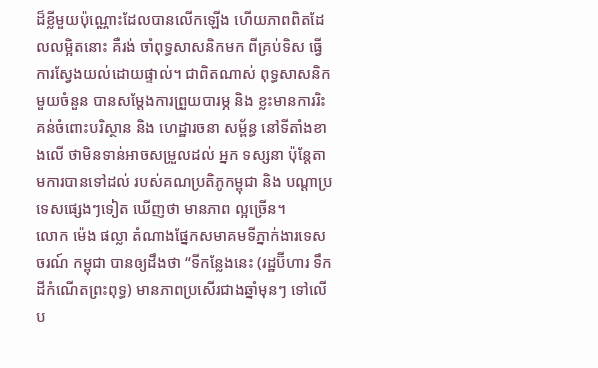ដ៏ខ្លីមួយប៉ុណ្ណោះដែលបានលើកឡើង ហើយភាពពិតដែលលម្អិតនោះ គឺរង់ ចាំពុទ្ធសាសនិកមក ពីគ្រប់ទិស ធ្វើការស្វែងយល់ដោយផ្ទាល់។ ជាពិតណាស់ ពុទ្ធសាសនិក មួយចំនួន បានសម្តែងការព្រួយបារម្ភ និង ខ្លះមានការរិះគន់ចំពោះបរិស្ថាន និង ហេដ្ឋារចនា សម្ព័ន្ធ នៅទីតាំងខាងលើ ថាមិនទាន់អាចសម្រួលដល់ អ្នក ទស្សនា ប៉ុន្តែតាមការបានទៅដល់ របស់គណប្រតិភូកម្ពុជា និង បណ្តាប្រទេសផ្សេងៗទៀត ឃើញថា មានភាព ល្អច្រើន។
លោក ម៉េង ផល្លា តំណាងផ្នែកសមាគមទីភ្នាក់ងារទេសចរណ៍ កម្ពុជា បានឲ្យដឹងថា “ទីកន្លែងនេះ (រដ្ឋប៊ីហារ ទឹក ដីកំណើតព្រះពុទ្ធ) មានភាពប្រសើរជាងឆ្នាំមុនៗ ទៅលើប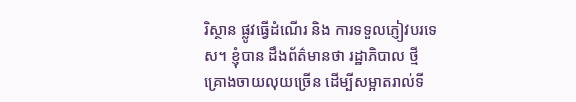រិស្ថាន ផ្លូវធ្វើដំណើរ និង ការទទួលភ្ញៀវបរទេស។ ខ្ញុំបាន ដឹងព័ត៌មានថា រដ្ឋាភិបាល ថ្មី គ្រោងចាយលុយច្រើន ដើម្បីសម្អាតរាល់ទី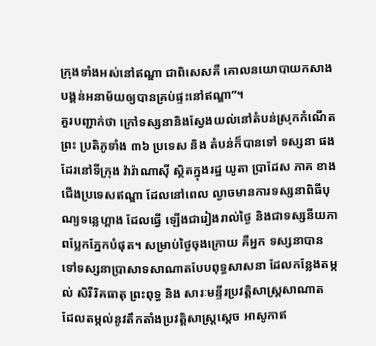ក្រុងទាំងអស់នៅឥណ្ឌា ជាពិសេសគឺ គោលនយោបាយកសាងបង្គន់អនាម័យឲ្យបានគ្រប់ផ្ទះនៅឥណ្ឌា”។
គួរបញ្ជាក់ថា ក្រៅទស្សនានិងស្វែងយល់នៅតំបន់ស្រុកកំណើតព្រះ ប្រតិភូទាំង ៣៦ ប្រទេស និង តំបន់ក៏បានទៅ ទស្សនា ផងដែរនៅទីក្រុង វ៉ារ៉ាណាស៊ី ស្ថិតក្នុងរដ្ឋ យូតា ប្រាដែស ភាគ ខាងជើងប្រទេសឥណ្ឌា ដែលនៅពេល ល្ងាចមានការទស្សនាពិធីបុណ្យទន្លេហ្គាង ដែលធ្វើ ឡើងជារៀងរាល់ថ្ងៃ និងជាទស្សនីយភាពប្លែកភ្នែកបំផុត។ សម្រាប់ថ្ងៃចុងក្រោយ គឺអ្នក ទស្សនាបានទៅទស្សនាប្រាសាទសាណាតបែបពុទ្ធសាសនា ដែលកន្លែងតម្កល់ សិរីរិគធាតុ ព្រះពុទ្ធ និង សារៈមន្ទីរប្រវត្តិសាស្ត្រសាណាត ដែលតម្កល់នូវតឹកតាំងប្រវត្តិសាស្ត្រស្តេច អាសូកាឥ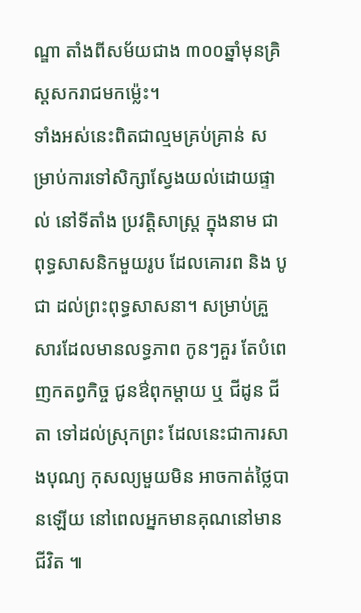ណ្ឌា តាំងពីសម័យជាង ៣០០ឆ្នាំមុនគ្រិស្តសករាជមកម្ល៉េះ។
ទាំងអស់នេះពិតជាល្មមគ្រប់គ្រាន់ សម្រាប់ការទៅសិក្សាស្វែងយល់ដោយផ្ទាល់ នៅទីតាំង ប្រវត្តិសាស្ត្រ ក្នុងនាម ជាពុទ្ធសាសនិកមួយរូប ដែលគោរព និង បូជា ដល់ព្រះពុទ្ធសាសនា។ សម្រាប់គ្រួសារដែលមានលទ្ធភាព កូនៗគួរ តែបំពេញកតព្វកិច្ច ជូនឳពុកម្តាយ ឬ ជីដូន ជីតា ទៅដល់ស្រុកព្រះ ដែលនេះជាការសាងបុណ្យ កុសល្យមួយមិន អាចកាត់ថ្លៃបានឡើយ នៅពេលអ្នកមានគុណនៅមានជីវិត ៕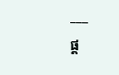___
ផ្ត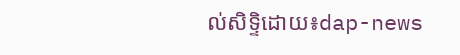ល់សិទ្ទិដោយ៖dap-news